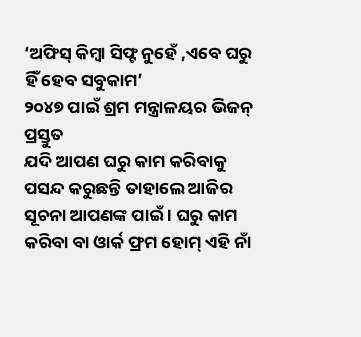‘ଅଫିସ୍ କିମ୍ବା ସିଫ୍ଟ ନୁହେଁ ,ଏବେ ଘରୁ ହିଁ ହେବ ସବୁକାମ’
୨୦୪୭ ପାଇଁ ଶ୍ରମ ମନ୍ତ୍ରାଳୟର ଭିଜନ୍ ପ୍ରସ୍ତୁତ
ଯଦି ଆପଣ ଘରୁ କାମ କରିବାକୁ ପସନ୍ଦ କରୁଛନ୍ତି ତାହାଲେ ଆଜିର ସୂଚନା ଆପଣଙ୍କ ପାଇଁ । ଘରୁ କାମ କରିବା ବା ଓାର୍କ ଫ୍ରମ ହୋମ୍ ଏହି ନାଁ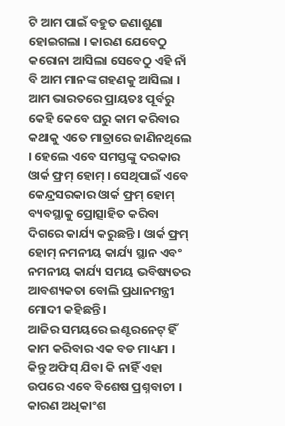ଟି ଆମ ପାଇଁ ବହୁତ ଜଣାଶୁଣା ହୋଇଗଲା । କାରଣ ଯେବେଠୁ କରୋନା ଆସିଲା ସେବେଠୁ ଏହି ନାଁ ବି ଆମ ମାନଙ୍କ ଗହଣକୁ ଆସିଲା । ଆମ ଭାରତରେ ପ୍ରାୟତଃ ପୂର୍ବରୁ କେହି କେବେ ଘରୁ କାମ କରିବାର କଥାକୁ ଏତେ ମାତ୍ରାରେ ଜାଣିନଥିଲେ । ହେଲେ ଏବେ ସମସ୍ତଙ୍କୁ ଦରକାର ଓାର୍କ ଫ୍ରମ୍ ହୋମ୍ । ସେଥିପାଇଁ ଏବେ କେନ୍ଦ୍ରସରକାର ଓାର୍କ ଫ୍ରମ୍ ହୋମ୍ ବ୍ୟବସ୍ଥାକୁ ପ୍ରୋତ୍ସାହିତ କରିବା ଦିଗରେ କାର୍ଯ୍ୟ କରୁଛନ୍ତି । ଓାର୍କ ଫ୍ରମ୍ ହୋମ୍ ନମନୀୟ କାର୍ଯ୍ୟ ସ୍ଥାନ ଏବଂ ନମନୀୟ କାର୍ଯ୍ୟ ସମୟ ଭବିଷ୍ୟତର ଆବଶ୍ୟକତା ବୋଲି ପ୍ରଧାନମନ୍ତ୍ରୀ ମୋଦୀ କହିଛନ୍ତି ।
ଆଜିର ସମୟରେ ଇଣ୍ଟରନେଟ୍ ହିଁ କାମ କରିବାର ଏକ ବଡ ମାଧ୍ୟମ । କିନ୍ତୁ ଅଫିସ୍ ଯିବା କି ନାହିଁ ଏହା ଉପରେ ଏବେ ବିଶେଷ ପ୍ରଶ୍ନବାଚୀ । କାରଣ ଅଧିକାଂଶ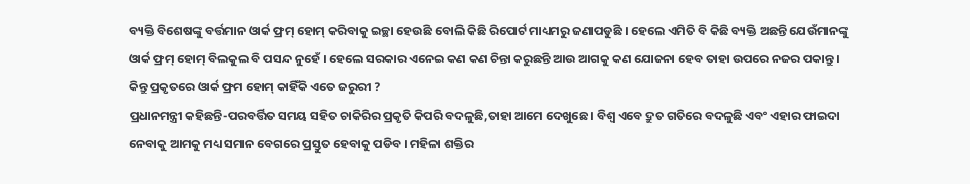ବ୍ୟକ୍ତି ବିଶେଷଙ୍କୁ ବର୍ତ୍ତମାନ ଓାର୍କ ଫ୍ରମ୍ ହୋମ୍ କରିବାକୁ ଇଚ୍ଛା ହେଉଛି ବୋଲି କିଛି ରିପୋର୍ଟ ମାଧ୍ୟମରୁ ଜଣାପଡୁଛି । ହେଲେ ଏମିତି ବି କିଛି ବ୍ୟକ୍ତି ଅଛନ୍ତି ଯେଉଁମାନଙ୍କୁ ଓାର୍କ ଫ୍ରମ୍ ହୋମ୍ ବିଲକୁଲ ବି ପସନ୍ଦ ନୁହେଁ । ହେଲେ ସରକାର ଏନେଇ କଣ କଣ ଚିନ୍ତା କରୁଛନ୍ତି ଆଉ ଆଗକୁ କଣ ଯୋଜନା ହେବ ତାହା ଉପରେ ନଜର ପକାନ୍ତୁ ।
କିନ୍ତୁ ପ୍ରକୃତରେ ଓାର୍କ ଫ୍ରମ ହୋମ୍ କାହିଁକି ଏତେ ଜରୁରୀ ?
ପ୍ରଧାନମନ୍ତ୍ରୀ କହିଛନ୍ତି-ପରବର୍ତ୍ତିତ ସମୟ ସହିତ ଚାକିରିର ପ୍ରକୃତି କିପରି ବଦଳୁଛି,ତାହା ଆମେ ଦେଖୁଛେ । ବିଶ୍ୱ ଏବେ ଦ୍ରୁତ ଗତିରେ ବଦଳୁଛି ଏବଂ ଏହାର ଫାଇଦା ନେବାକୁ ଆମକୁ ମଧ୍ୟ ସମାନ ବେଗରେ ପ୍ରସ୍ତୁତ ହେବାକୁ ପଡିବ । ମହିଳା ଶକ୍ତିର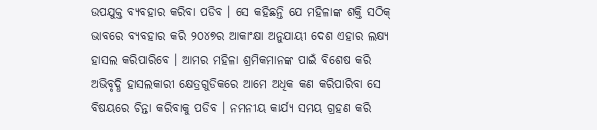ଉପଯୁକ୍ତ ବ୍ୟବହାର କରିବା ପଡିବ । ସେ କହିଛନ୍ତି ଯେ ମହିଳାଙ୍କ ଶକ୍ତି ସଠିକ୍ ଭାବରେ ବ୍ୟବହାର କରି ୨୦୪୭ର ଆକାଂକ୍ଷା ଅନୁଯାୟୀ ଦେଶ ଏହାର ଲକ୍ଷ୍ୟ ହାସଲ କରିପାରିବେ । ଆମର ମହିଳା ଶ୍ରମିକମାନଙ୍କ ପାଇଁ ବିଶେଷ କରି ଅଭିବୃଦ୍ଧି ହାସଲକାରୀ କ୍ଷେତ୍ରଗୁଡିକରେ ଆମେ ଅଧିକ କଣ କରିପାରିବା ସେ ବିଷୟରେ ଚିନ୍ତା କରିବାକୁ ପଡିବ । ନମନୀୟ କାର୍ଯ୍ୟ ସମୟ ଗ୍ରହଣ କରି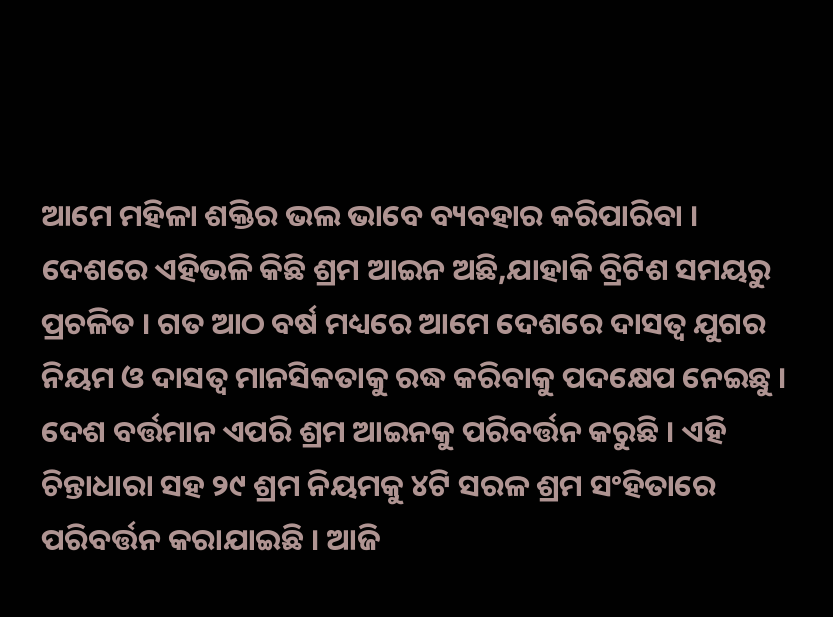ଆମେ ମହିଳା ଶକ୍ତିର ଭଲ ଭାବେ ବ୍ୟବହାର କରିପାରିବା ।
ଦେଶରେ ଏହିଭଳି କିଛି ଶ୍ରମ ଆଇନ ଅଛି,ଯାହାକି ବ୍ରିଟିଶ ସମୟରୁ ପ୍ରଚଳିତ । ଗତ ଆଠ ବର୍ଷ ମଧ୍ୟରେ ଆମେ ଦେଶରେ ଦାସତ୍ୱ ଯୁଗର ନିୟମ ଓ ଦାସତ୍ୱ ମାନସିକତାକୁ ରଦ୍ଧ କରିବାକୁ ପଦକ୍ଷେପ ନେଇଛୁ । ଦେଶ ବର୍ତ୍ତମାନ ଏପରି ଶ୍ରମ ଆଇନକୁ ପରିବର୍ତ୍ତନ କରୁଛି । ଏହି ଚିନ୍ତାଧାରା ସହ ୨୯ ଶ୍ରମ ନିୟମକୁ ୪ଟି ସରଳ ଶ୍ରମ ସଂହିତାରେ ପରିବର୍ତ୍ତନ କରାଯାଇଛି । ଆଜି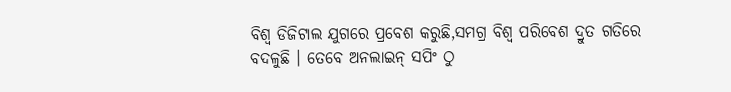ବିଶ୍ୱ ଡିଜିଟାଲ ଯୁଗରେ ପ୍ରବେଶ କରୁଛି,ସମଗ୍ର ବିଶ୍ୱ ପରିବେଶ ଦ୍ରୁତ ଗତିରେ ବଦଳୁଛି । ତେବେ ଅନଲାଇନ୍ ସପିଂ ଠୁ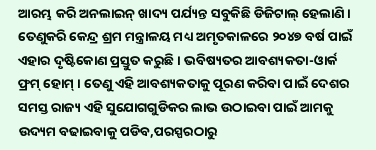ଆରମ୍ଭ କରି ଅନଲାଇନ୍ ଖାଦ୍ୟ ପର୍ଯ୍ୟନ୍ତ ସବୁକିଛି ଡିଜିଟାଲ୍ ହେଲାଣି । ତେଣୁକରି କେନ୍ଦ୍ର ଶ୍ରମ ମନ୍ତ୍ରାଳୟ ମଧ୍ୟ ଅମୃତକାଳରେ ୨୦୪୭ ବର୍ଷ ପାଇଁ ଏହାର ଦୃଷ୍ଟିକୋଣ ପ୍ରସ୍ତୁତ କରୁଛି । ଭବିଷ୍ୟତର ଆବଶ୍ୟକତା-ଓାର୍କ ଫ୍ରମ୍ ହୋମ୍ । ତେଣୁ ଏହି ଆବଶ୍ୟକତାକୁ ପୂରଣ କରିବା ପାଇଁ ଦେଶର ସମସ୍ତ ରାଜ୍ୟ ଏହି ସୁଯୋଗଗୁଡିକର ଲାଭ ଉଠାଇବା ପାଇଁ ଆମକୁ ଉଦ୍ୟମ ବଢାଇବାକୁ ପଡିବ,ପରସ୍ପରଠାରୁ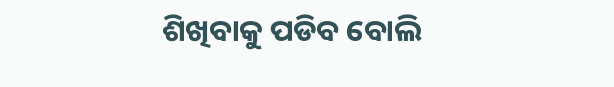ଶିଖିବାକୁ ପଡିବ ବୋଲି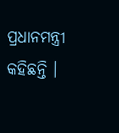ପ୍ରଧାନମନ୍ତ୍ରୀ କହିଛନ୍ତି ।